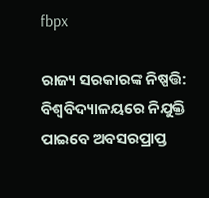fbpx

ରାଜ୍ୟ ସରକାରଙ୍କ ନିଷ୍ପତ୍ତି: ବିଶ୍ୱବିଦ୍ୟାଳୟରେ ନିଯୁକ୍ତି ପାଇବେ ଅବସରପ୍ରାପ୍ତ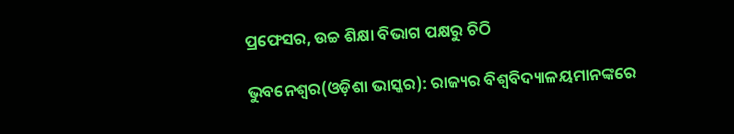ପ୍ରଫେସର, ଉଚ୍ଚ ଶିକ୍ଷା ବିଭାଗ ପକ୍ଷରୁ ଚିଠି

ଭୁବନେଶ୍ୱର(ଓଡ଼ିଶା ଭାସ୍କର): ରାଜ୍ୟର ବିଶ୍ୱବିଦ୍ୟାଳୟମାନଙ୍କରେ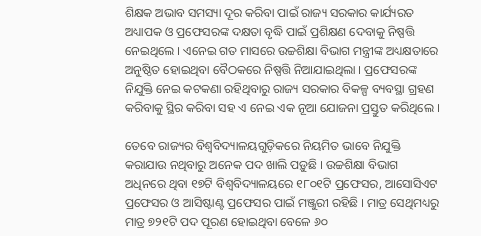ଶିକ୍ଷକ ଅଭାବ ସମସ୍ୟା ଦୂର କରିବା ପାଇଁ ରାଜ୍ୟ ସରକାର କାର୍ଯ୍ୟରତ ଅଧ୍ୟାପକ ଓ ପ୍ରଫେସରଙ୍କ ଦକ୍ଷତା ବୃଦ୍ଧି ପାଇଁ ପ୍ରଶିକ୍ଷଣ ଦେବାକୁ ନିଷ୍ପତ୍ତି ନେଇଥିଲେ । ଏନେଇ ଗତ ମାସରେ ଉଚ୍ଚଶିକ୍ଷା ବିଭାଗ ମନ୍ତ୍ରୀଙ୍କ ଅଧ୍ୟକ୍ଷତାରେ ଅନୁଷ୍ଠିତ ହୋଇଥିବା ବୈଠକରେ ନିଷ୍ପତ୍ତି ନିଆଯାଇଥିଲା । ପ୍ରଫେସରଙ୍କ ନିଯୁକ୍ତି ନେଇ କଟକଣା ରହିଥିବାରୁ ରାଜ୍ୟ ସରକାର ବିକଳ୍ପ ବ୍ୟବସ୍ଥା ଗ୍ରହଣ କରିବାକୁ ସ୍ଥିର କରିବା ସହ ଏ ନେଇ ଏକ ନୂଆ ଯୋଜନା ପ୍ରସ୍ତୁତ କରିଥିଲେ ।

ତେବେ ରାଜ୍ୟର ବିଶ୍ୱବିଦ୍ୟାଳୟଗୁଡ଼ିକରେ ନିୟମିତ ଭାବେ ନିଯୁକ୍ତି କରାଯାଉ ନଥିବାରୁ ଅନେକ ପଦ ଖାଲି ପଡ଼ୁଛି । ଉଚ୍ଚଶିକ୍ଷା ବିଭାଗ ଅଧିନରେ ଥିବା ୧୭ଟି ବିଶ୍ୱବିଦ୍ୟାଳୟରେ ୧୮୦୧ଟି ପ୍ରଫେସର, ଆସୋସିଏଟ ପ୍ରଫେସର ଓ ଆସିଷ୍ଟାଣ୍ଟ ପ୍ରଫେସର ପାଇଁ ମଞ୍ଜୁରୀ ରହିଛି । ମାତ୍ର ସେଥିମଧ୍ୟରୁ ମାତ୍ର ୭୨୧ଟି ପଦ ପୂରଣ ହୋଇଥିବା ବେଳେ ୬୦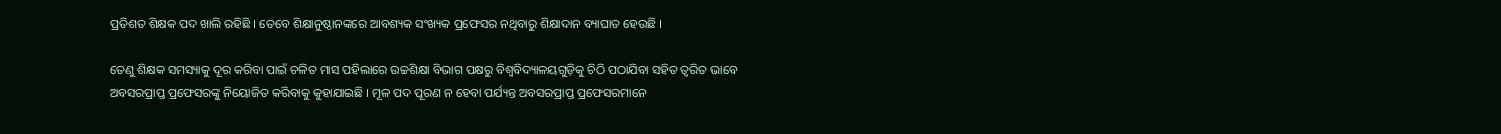ପ୍ରତିଶତ ଶିକ୍ଷକ ପଦ ଖାଲି ରହିଛି । ତେବେ ଶିକ୍ଷାନୁଷ୍ଠାନଙ୍କରେ ଆବଶ୍ୟକ ସଂଖ୍ୟକ ପ୍ରଫେସର ନଥିବାରୁ ଶିକ୍ଷାଦାନ ବ୍ୟାଘାତ ହେଉଛି ।

ତେଣୁ ଶିକ୍ଷକ ସମସ୍ୟାକୁ ଦୂର କରିବା ପାଇଁ ଚଳିତ ମାସ ପହିଲାରେ ଉଚ୍ଚଶିକ୍ଷା ବିଭାଗ ପକ୍ଷରୁ ବିଶ୍ୱବିଦ୍ୟାଳୟଗୁଡ଼ିକୁ ଚିଠି ପଠାଯିବା ସହିତ ତ୍ୱରିତ ଭାବେ ଅବସରପ୍ରାପ୍ତ ପ୍ରଫେସରଙ୍କୁ ନିୟୋଜିତ କରିବାକୁ କୁହାଯାଇଛି । ମୂଳ ପଦ ପୂରଣ ନ ହେବା ପର୍ଯ୍ୟନ୍ତ ଅବସରପ୍ରାପ୍ତ ପ୍ରଫେସରମାନେ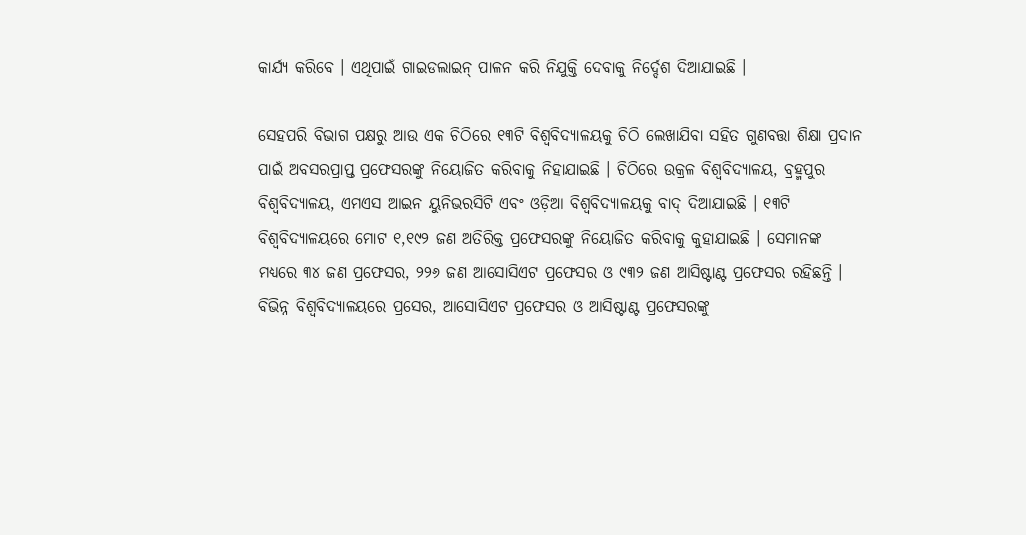କାର୍ଯ୍ୟ କରିବେ । ଏଥିପାଇଁ ଗାଇଡଲାଇନ୍ ପାଳନ କରି ନିଯୁକ୍ତି ଦେବାକୁ ନିର୍ଦ୍ଦେଶ ଦିଆଯାଇଛି ।

ସେହପରି ବିଭାଗ ପକ୍ଷରୁ ଆଉ ଏକ ଚିଠିରେ ୧୩ଟି ବିଶ୍ୱବିଦ୍ୟାଳୟକୁ ଚିଠି ଲେଖାଯିବା ସହିତ ଗୁଣବତ୍ତା ଶିକ୍ଷା ପ୍ରଦାନ ପାଇଁ ଅବସରପ୍ରାପ୍ତ ପ୍ରଫେସରଙ୍କୁ ନିୟୋଜିତ କରିବାକୁ ନିହାଯାଇଛି । ଚିଠିରେ ଉକ୍ରଳ ବିଶ୍ୱବିଦ୍ୟାଳୟ, ବ୍ରହ୍ମପୁର ବିଶ୍ୱବିଦ୍ୟାଳୟ, ଏମଏସ ଆଇନ ୟୁନିଭରସିଟି ଏବଂ ଓଡ଼ିଆ ବିଶ୍ୱବିଦ୍ୟାଳୟକୁ ବାଦ୍ ଦିଆଯାଇଛି । ୧୩ଟି ବିଶ୍ୱବିଦ୍ୟାଳୟରେ ମୋଟ ୧,୧୯୨ ଜଣ ଅତିରିକ୍ତ ପ୍ରଫେସରଙ୍କୁ ନିୟୋଜିତ କରିବାକୁ କୁହାଯାଇଛି । ସେମାନଙ୍କ ମଧ୍ୟରେ ୩୪ ଜଣ ପ୍ରଫେସର, ୨୨୬ ଜଣ ଆସୋସିଏଟ ପ୍ରଫେସର ଓ ୯୩୨ ଜଣ ଆସିଷ୍ଟାଣ୍ଟ ପ୍ରଫେସର ରହିଛନ୍ତି । ବିଭିନ୍ନ ବିଶ୍ୱବିଦ୍ୟାଳୟରେ ପ୍ରସେର, ଆସୋସିଏଟ ପ୍ରଫେସର ଓ ଆସିଷ୍ଟାଣ୍ଟ ପ୍ରଫେସରଙ୍କୁ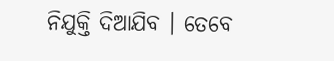ନିଯୁକ୍ତି ଦିଆଯିବ । ତେବେ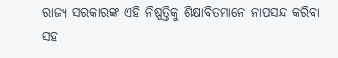ରାଜ୍ୟ ସରକାରଙ୍କ ଏହି ନିଷ୍ପତ୍ତିକୁ ଶିକ୍ଷାବିତମାନେ ନାପସନ୍ଦ କରିବା ସହ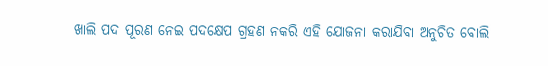ଖାଲି ପଦ ପୂରଣ ନେଇ ପଦକ୍ଷେପ ଗ୍ରହଣ ନକରି ଏହି ଯୋଜନା କରାଯିବା ଅନୁଚିତ ବୋଲି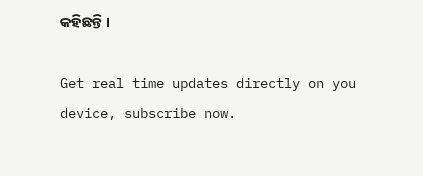କହିଛନ୍ତି ।

Get real time updates directly on you device, subscribe now.